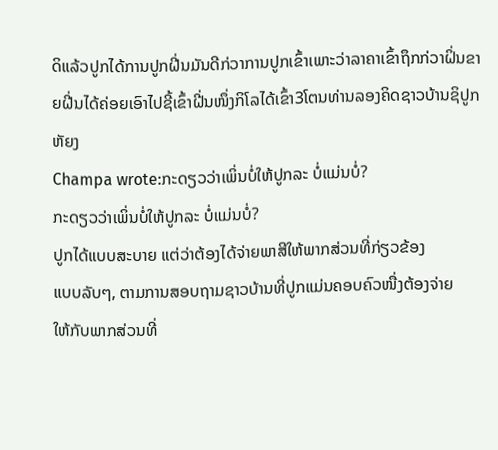ດິແລ້ວປູກໄດ້ການປູກຝີ່ນມັນດີກ່ວາການປູກເຂົ້າເພາະວ່າລາຄາເຂົ້າຖຶກກ່ວາຝິ່ນຂາຍຝີ່ນໄດ້ຄ່ອຍເອົາໄປຊີ້ເຂົ້າຝີ່ນໜຶ່ງກິໂລໄດ້ເຂົ້າ3ໂຕນທ່ານລອງຄິດຊາວບ້ານຊິປູກຫັຍງ
Champa wrote:ກະດຽວວ່າເພິ່ນບໍ່ໃຫ້ປູກລະ ບໍ່ແມ່ນບໍ່?
ກະດຽວວ່າເພິ່ນບໍ່ໃຫ້ປູກລະ ບໍ່ແມ່ນບໍ່?
ປູກໄດ້ແບບສະບາຍ ແຕ່ວ່າຕ້ອງໄດ້ຈ່າຍພາສີໃຫ້ພາກສ່ວນທີ່ກ່ຽວຂ້ອງ
ແບບລັບໆ, ຕາມການສອບຖາມຊາວບ້ານທີ່ປູກແມ່ນຄອບຄົວໜື່ງຕ້ອງຈ່າຍ
ໃຫ້ກັບພາກສ່ວນທີ່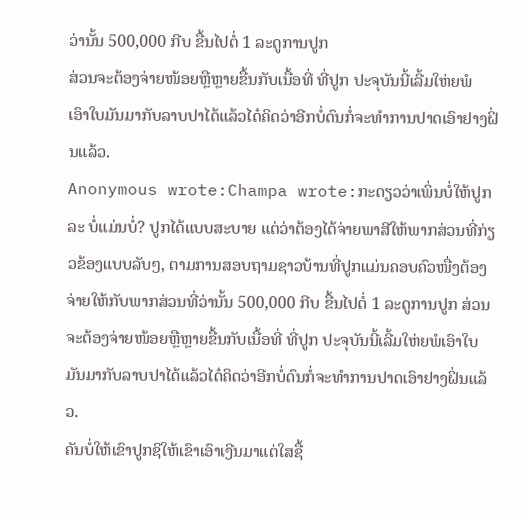ວ່ານັ້ນ 500,000 ກີບ ຂື້ນໄປຕໍ່ 1 ລະດູການປູກ
ສ່ວນຈະຕ້ອງຈ່າຍໜ້ອຍຫຼືຫຼາຍຂື້ນກັບເນື້ອທີ່ ທີ່ປູກ ປະຈຸບັນນີ້ເລີ້ມໃຫ່ຍພໍ
ເອົາໃບມັນມາກັບລາບປາໄດ້ແລ້ວໄດ໋ຄິດວ່າອີກບໍ່ດົນກໍ່ຈະທຳການປາດເອົາຢາງຝິ່ນແລ້ວ.
Anonymous wrote:Champa wrote:ກະດຽວວ່າເພິ່ນບໍ່ໃຫ້ປູກລະ ບໍ່ແມ່ນບໍ່? ປູກໄດ້ແບບສະບາຍ ແຕ່ວ່າຕ້ອງໄດ້ຈ່າຍພາສີໃຫ້ພາກສ່ວນທີ່ກ່ຽວຂ້ອງແບບລັບໆ, ຕາມການສອບຖາມຊາວບ້ານທີ່ປູກແມ່ນຄອບຄົວໜື່ງຕ້ອງຈ່າຍໃຫ້ກັບພາກສ່ວນທີ່ວ່ານັ້ນ 500,000 ກີບ ຂື້ນໄປຕໍ່ 1 ລະດູການປູກ ສ່ວນຈະຕ້ອງຈ່າຍໜ້ອຍຫຼືຫຼາຍຂື້ນກັບເນື້ອທີ່ ທີ່ປູກ ປະຈຸບັນນີ້ເລີ້ມໃຫ່ຍພໍເອົາໃບມັນມາກັບລາບປາໄດ້ແລ້ວໄດ໋ຄິດວ່າອີກບໍ່ດົນກໍ່ຈະທຳການປາດເອົາຢາງຝິ່ນແລ້ວ.
ຄັນບໍ່ໃຫ້ເຂົາປູກຊິໃຫ້ເຂົາເອົາເງີນມາແຕ່ໃສຊື້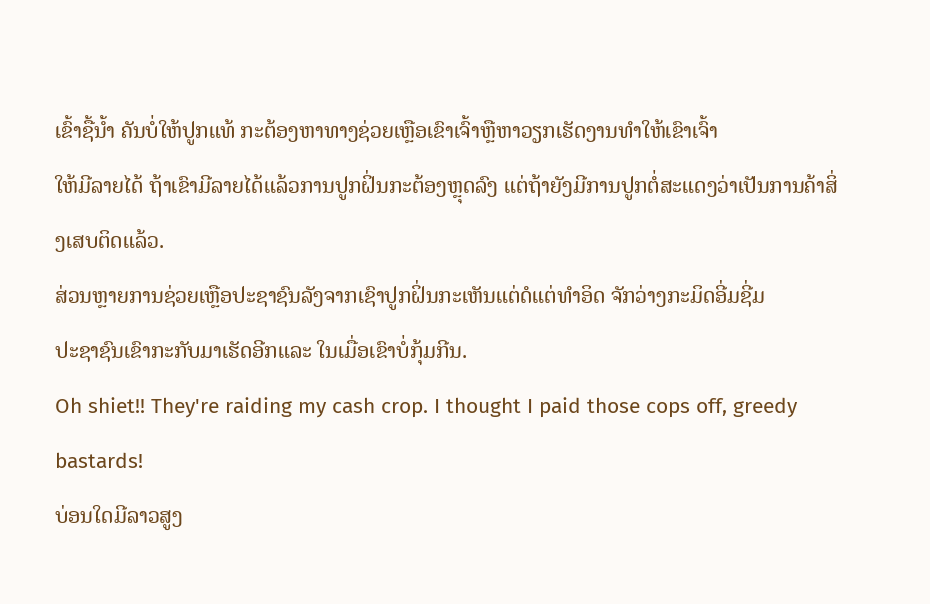ເຂົ້າຊື້ນ້ຳ ຄັນບໍ່ໃຫ້ປູກແທ້ ກະຕ້ອງຫາທາງຊ່ວຍເຫຼືອເຂົາເຈົ້າຫຼືຫາວຽກເຮັດງານທຳໃຫ້ເຂົາເຈົ້າ
ໃຫ້ມີລາຍໄດ້ ຖ້າເຂົາມີລາຍໄດ້ແລ້ວການປູກຝິ່ນກະຕ້ອງຫຼຸດລົງ ແຕ່ຖ້າຍັງມີການປູກຕໍ່ສະແດງວ່າເປັນການຄ້າສິ່ງເສບຕິດແລ້ວ.
ສ່ວນຫຼາຍການຊ່ວຍເຫຼືອປະຊາຊົນລັງຈາກເຊົາປູກຝິ່ນກະເຫັນແຕ່ດໍແຕ່ທຳອິດ ຈັກວ່າງກະມິດອີ່ມຊີ່ມ
ປະຊາຊົນເຂົາກະກັບມາເຮັດອີກແລະ ໃນເມື່ອເຂົາບໍ່ກຸ້ມກີນ.
Oh shiet!! They're raiding my cash crop. I thought I paid those cops off, greedy bastards!
ບ່ອນໃດມີລາວສູງ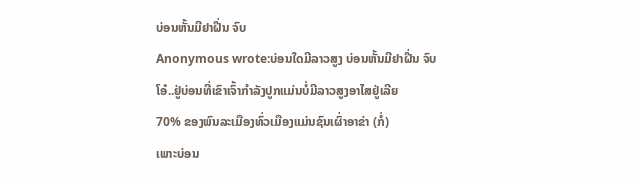ບ່ອນຫັ້ນມີຢາຝີ່ນ ຈົບ
Anonymous wrote:ບ່ອນໃດມີລາວສູງ ບ່ອນຫັ້ນມີຢາຝີ່ນ ຈົບ
ໂອ໋..ຢູ່ບ່ອນທີ່ເຂົາເຈົ້າກຳລັງປູກແມ່ນບໍ່ມີລາວສູງອາໄສຢູ່ເລີຍ
70% ຂອງພົນລະເມືອງທົ່ວເມືອງແມ່ນຊົນເຜົ່າອາຂ່າ (ກໍ່)
ເພາະບ່ອນ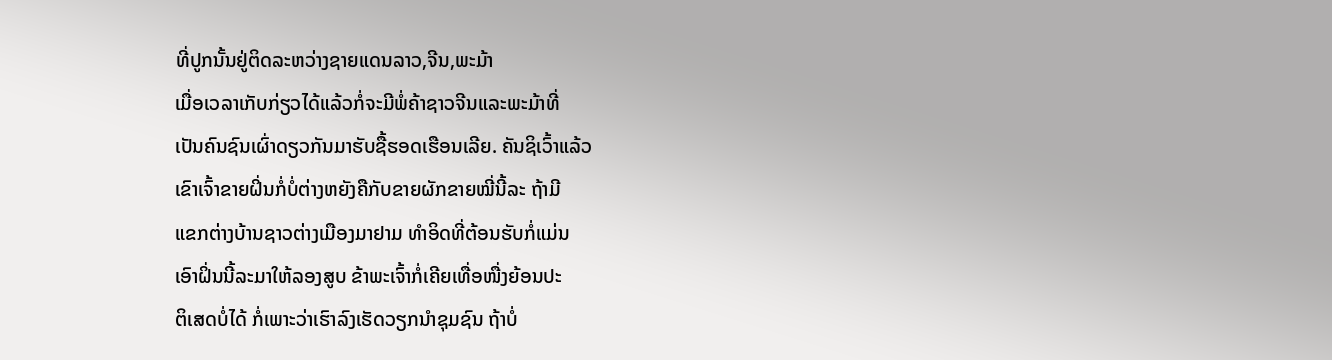ທີ່ປູກນັ້ນຢູ່ຕິດລະຫວ່າງຊາຍແດນລາວ,ຈີນ,ພະມ້າ
ເມື່ອເວລາເກັບກ່ຽວໄດ້ແລ້ວກໍ່ຈະມີພໍ່ຄ້າຊາວຈີນແລະພະມ້າທີ່
ເປັນຄົນຊົນເຜົ່າດຽວກັນມາຮັບຊື້ຮອດເຮືອນເລີຍ. ຄັນຊິເວົ້າແລ້ວ
ເຂົາເຈົ້າຂາຍຝິ່ນກໍ່ບໍ່ຕ່າງຫຍັງຄືກັບຂາຍຜັກຂາຍໝີ່ນີ້ລະ ຖ້າມີ
ແຂກຕ່າງບ້ານຊາວຕ່າງເມືອງມາຢາມ ທຳອິດທີ່ຕ້ອນຮັບກໍ່ແມ່ນ
ເອົາຝິ່ນນີ້ລະມາໃຫ້ລອງສູບ ຂ້າພະເຈົ້າກໍ່ເຄີຍເທື່ອໜື່ງຍ້ອນປະ
ຕິເສດບໍ່ໄດ້ ກໍ່ເພາະວ່າເຮົາລົງເຮັດວຽກນຳຊຸມຊົນ ຖ້າບໍ່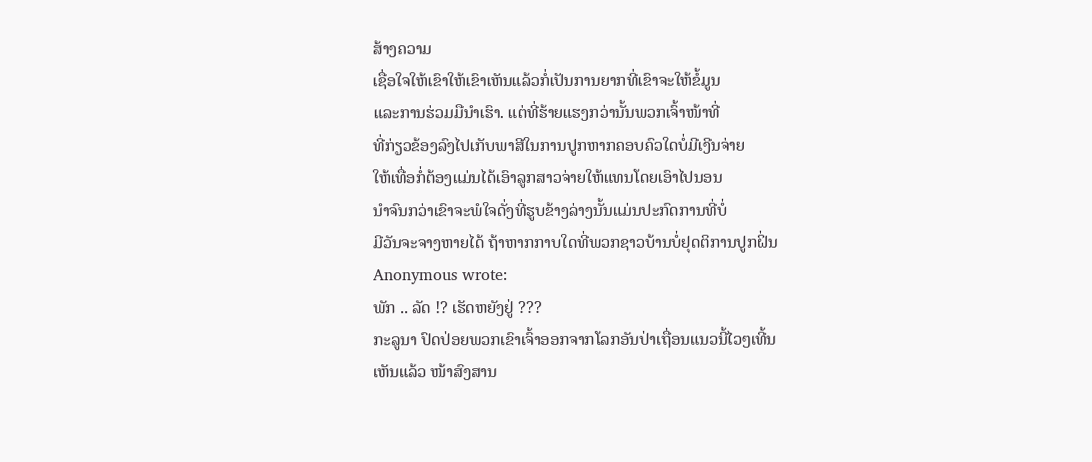ສ້າງຄວາມ
ເຊື່ອໃຈໃຫ້ເຂົາໃຫ້ເຂົາເຫັນແລ້ວກໍ່ເປັນການຍາກທີ່ເຂົາຈະໃຫ້ຂໍ້ມູນ
ແລະການຮ່ວມມືນຳເຮົາ. ແຕ່ທີ່ຮ້າຍແຮງກວ່ານັ້ນພວກເຈົ້າໜ້າທີ່
ທີ່ກ່ຽວຂ້ອງລົງໄປເກັບພາສີໃນການປູກຫາກຄອບຄົວໃດບໍ່ມີເງີນຈ່າຍ
ໃຫ້ເທື່ອກໍ່ຕ້ອງແມ່ນໄດ້ເອົາລູກສາວຈ່າຍໃຫ້ແທນໂດຍເອົາໄປນອນ
ນຳຈົນກວ່າເຂົາຈະພໍໃຈດັ່ງທີ່ຮູບຂ້າງລ່າງນັ້ນແມ່ນປະກົດການທີ່ບໍ່
ມີວັນຈະຈາງຫາຍໄດ້ ຖ້າຫາກກາບໃດທີ່ພວກຊາວບ້ານບໍ່ຢຸດຕິການປູກຝິ່ນ
Anonymous wrote:
ພັກ .. ລັດ !? ເຮັດຫຍັງຢູ່ ???
ກະລູນາ ປົດປ່ອຍພວກເຂົາເຈົ້າອອກຈາກໂລກອັນປ່າເຖື່ອນແນວນີ້ໄວໆເທີ້ນ
ເຫັນແລ້ວ ໜ້າສົງສານ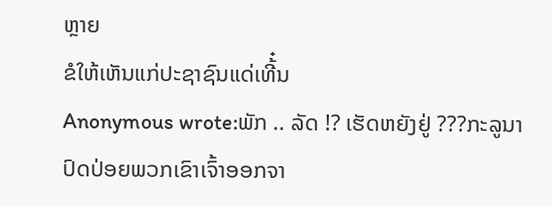ຫຼາຍ
ຂໍໃຫ້ເຫັນແກ່ປະຊາຊົນແດ່ເທີ້໋ນ
Anonymous wrote:ພັກ .. ລັດ !? ເຮັດຫຍັງຢູ່ ???ກະລູນາ ປົດປ່ອຍພວກເຂົາເຈົ້າອອກຈາ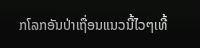ກໂລກອັນປ່າເຖື່ອນແນວນີ້ໄວໆເທີ້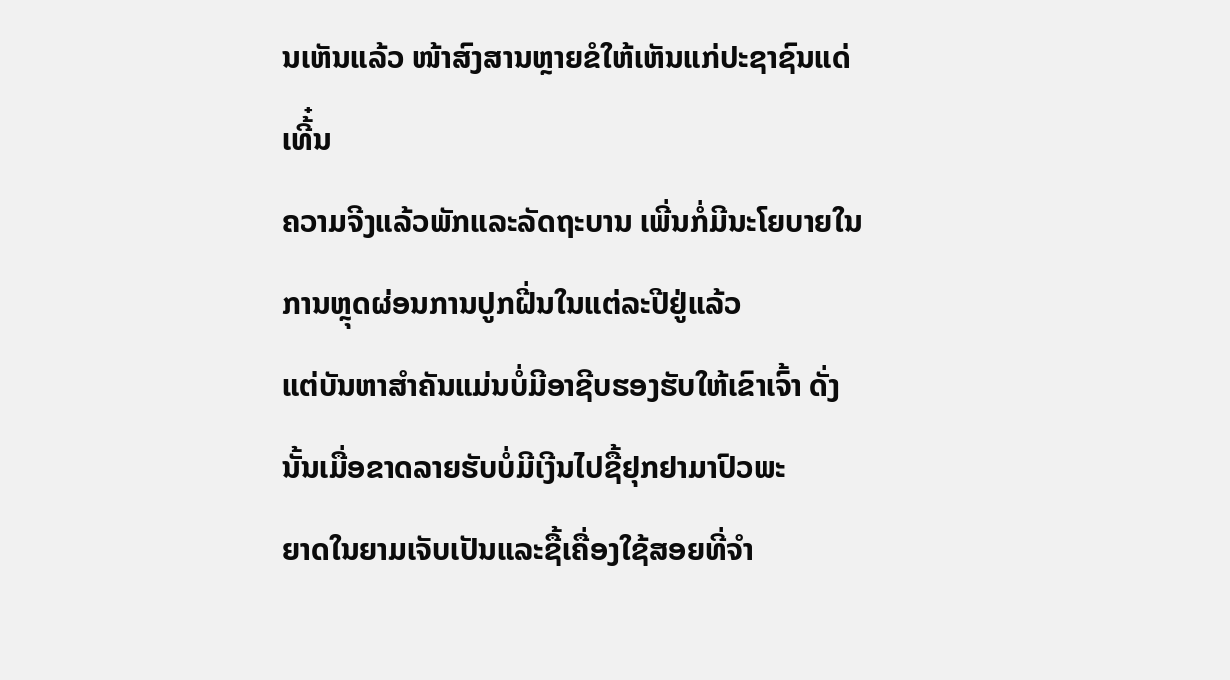ນເຫັນແລ້ວ ໜ້າສົງສານຫຼາຍຂໍໃຫ້ເຫັນແກ່ປະຊາຊົນແດ່ເທີ້໋ນ
ຄວາມຈີງແລ້ວພັກແລະລັດຖະບານ ເພີ່ນກໍ່ມີນະໂຍບາຍໃນການຫຼຸດຜ່ອນການປູກຝີ່ນໃນແຕ່ລະປີຢູ່ແລ້ວ
ແຕ່ບັນຫາສຳຄັນແມ່ນບໍ່ມີອາຊີບຮອງຮັບໃຫ້ເຂົາເຈົ້າ ດັ່ງນັ້ນເມື່ອຂາດລາຍຮັບບໍ່ມີເງີນໄປຊື້ຢຸກຢາມາປົວພະ
ຍາດໃນຍາມເຈັບເປັນແລະຊື້ເຄື່ອງໃຊ້ສອຍທີ່ຈຳ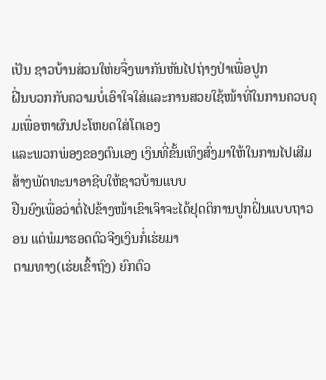ເປັນ ຊາວບ້ານສ່ວນໃຫ່ຍຈື່ງພາກັນຫັນໄປຖ່າງປ່າເພື່ອປູກ
ຝີ່ນບວກກັບຄວາມບໍ່ເອົາໃຈໃສ່ແລະການສວຍໃຊ້ໜ້າທີ່ໃນການຄວບຄຸມເພື່ອຫາຜົນປະໂຫຍດໃສ່ໂຕເອງ
ແລະພວກພ່ອງຂອງຕົນເອງ ເງິນທີ່ຂັ້ນເທິງສົ່ງມາໃຫ້ໃນການໄປເສີມສ້າງພັດທະນາອາຊີບໃຫ້ຊາວບ້ານແບບ
ຢືນຍົງເພື່ອວ່າຕໍ່ໄປຂ້າງໜ້າເຂົາເຈົາຈະໄດ້ຢຸດຕິການປູກຝິ່ນແບບຖາວອນ ແຕ່ພໍມາຮອດຕົວຈີງເງິນກໍ່ເຮ່ຍມາ
ຕາມທາງ(ເຮ່ຍເຂົ້າຖົງ) ຍົກຕົວ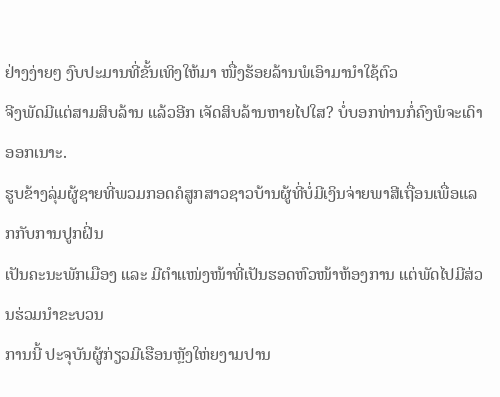ຢ່າງງ່າຍໆ ງົບປະມານທີ່ຂັ້ນເທິງໃຫ້ມາ ໜື່ງຮ້ອຍລ້ານພໍເອົາມານຳໃຊ້ຕົວ
ຈີງພັດມີແຕ່ສາມສິບລ້ານ ແລ້ວອີກ ເຈັດສິບລ້ານຫາຍໄປໃສ? ບໍ່ບອກທ່ານກໍ່ຄົງພໍຈະເດົາອອກເນາະ.
ຮູບຂ້າງລຸ່ມຜູ້ຊາຍທີ່ພວມກອດຄໍສູກສາວຊາວບ້ານຜູ້ທີ່ບໍ່ມີເງິນຈ່າຍພາສີເຖື່ອນເພື່ອແລກກັບການປູກຝິ່ນ
ເປັນຄະນະພັກເມືອງ ແລະ ມີຕຳແໜ່ງໜ້າທີ່ເປັນຮອດຫົວໜ້າຫ້ອງການ ແຕ່ພັດໄປມີສ່ວນຮ່ວມນຳຂະບວນ
ການນີ້ ປະຈຸບັນຜູ້ກ່ຽວມີເຮືອນຫຼັງໃຫ່ຍງາມປານ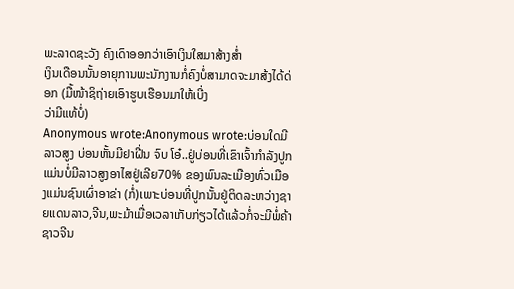ພະລາດຊະວັງ ຄົງເດົາອອກວ່າເອົາເງິນໃສມາສ້າງສ່ຳ
ເງິນເດືອນນັ້ນອາຍຸການພະນັກງານກໍ່ຄົງບໍ່ສາມາດຈະມາສ້ງໄດ້ດ່ອກ (ມື້ໜ້າຊິຖ່າຍເອົາຮູບເຮືອນມາໃຫ້ເບີ່ງ
ວ່າມີແທ້ບໍ່)
Anonymous wrote:Anonymous wrote:ບ່ອນໃດມີລາວສູງ ບ່ອນຫັ້ນມີຢາຝີ່ນ ຈົບ ໂອ໋..ຢູ່ບ່ອນທີ່ເຂົາເຈົ້າກຳລັງປູກແມ່ນບໍ່ມີລາວສູງອາໄສຢູ່ເລີຍ70% ຂອງພົນລະເມືອງທົ່ວເມືອງແມ່ນຊົນເຜົ່າອາຂ່າ (ກໍ່)ເພາະບ່ອນທີ່ປູກນັ້ນຢູ່ຕິດລະຫວ່າງຊາຍແດນລາວ,ຈີນ,ພະມ້າເມື່ອເວລາເກັບກ່ຽວໄດ້ແລ້ວກໍ່ຈະມີພໍ່ຄ້າຊາວຈີນ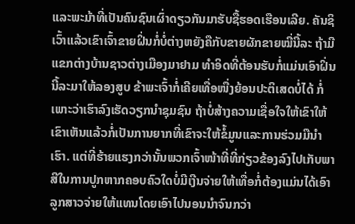ແລະພະມ້າທີ່ເປັນຄົນຊົນເຜົ່າດຽວກັນມາຮັບຊື້ຮອດເຮືອນເລີຍ. ຄັນຊິເວົ້າແລ້ວເຂົາເຈົ້າຂາຍຝິ່ນກໍ່ບໍ່ຕ່າງຫຍັງຄືກັບຂາຍຜັກຂາຍໝີ່ນີ້ລະ ຖ້າມີແຂກຕ່າງບ້ານຊາວຕ່າງເມືອງມາຢາມ ທຳອິດທີ່ຕ້ອນຮັບກໍ່ແມ່ນເອົາຝິ່ນນີ້ລະມາໃຫ້ລອງສູບ ຂ້າພະເຈົ້າກໍ່ເຄີຍເທື່ອໜື່ງຍ້ອນປະຕິເສດບໍ່ໄດ້ ກໍ່ເພາະວ່າເຮົາລົງເຮັດວຽກນຳຊຸມຊົນ ຖ້າບໍ່ສ້າງຄວາມເຊື່ອໃຈໃຫ້ເຂົາໃຫ້ເຂົາເຫັນແລ້ວກໍ່ເປັນການຍາກທີ່ເຂົາຈະໃຫ້ຂໍ້ມູນແລະການຮ່ວມມືນຳເຮົາ. ແຕ່ທີ່ຮ້າຍແຮງກວ່ານັ້ນພວກເຈົ້າໜ້າທີ່ທີ່ກ່ຽວຂ້ອງລົງໄປເກັບພາສີໃນການປູກຫາກຄອບຄົວໃດບໍ່ມີເງີນຈ່າຍໃຫ້ເທື່ອກໍ່ຕ້ອງແມ່ນໄດ້ເອົາລູກສາວຈ່າຍໃຫ້ແທນໂດຍເອົາໄປນອນນຳຈົນກວ່າ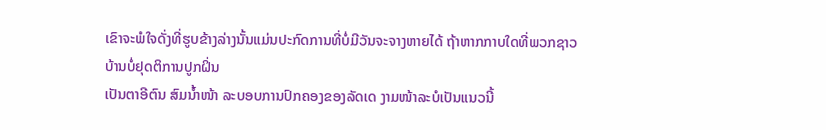ເຂົາຈະພໍໃຈດັ່ງທີ່ຮູບຂ້າງລ່າງນັ້ນແມ່ນປະກົດການທີ່ບໍ່ມີວັນຈະຈາງຫາຍໄດ້ ຖ້າຫາກກາບໃດທີ່ພວກຊາວບ້ານບໍ່ຢຸດຕິການປູກຝິ່ນ
ເປັນຕາອີຕົນ ສົມນ້ຳໜ້າ ລະບອບການປົກຄອງຂອງລັດເດ ງາມໜ້າລະບໍເປັນແນວນີ້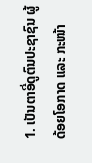1. ເປັນຕາອີ່ດູຕົນປະຊາຊົນ ຜູ້ດ້ອຍໂອກາດ ແລະ ກະໜ້າ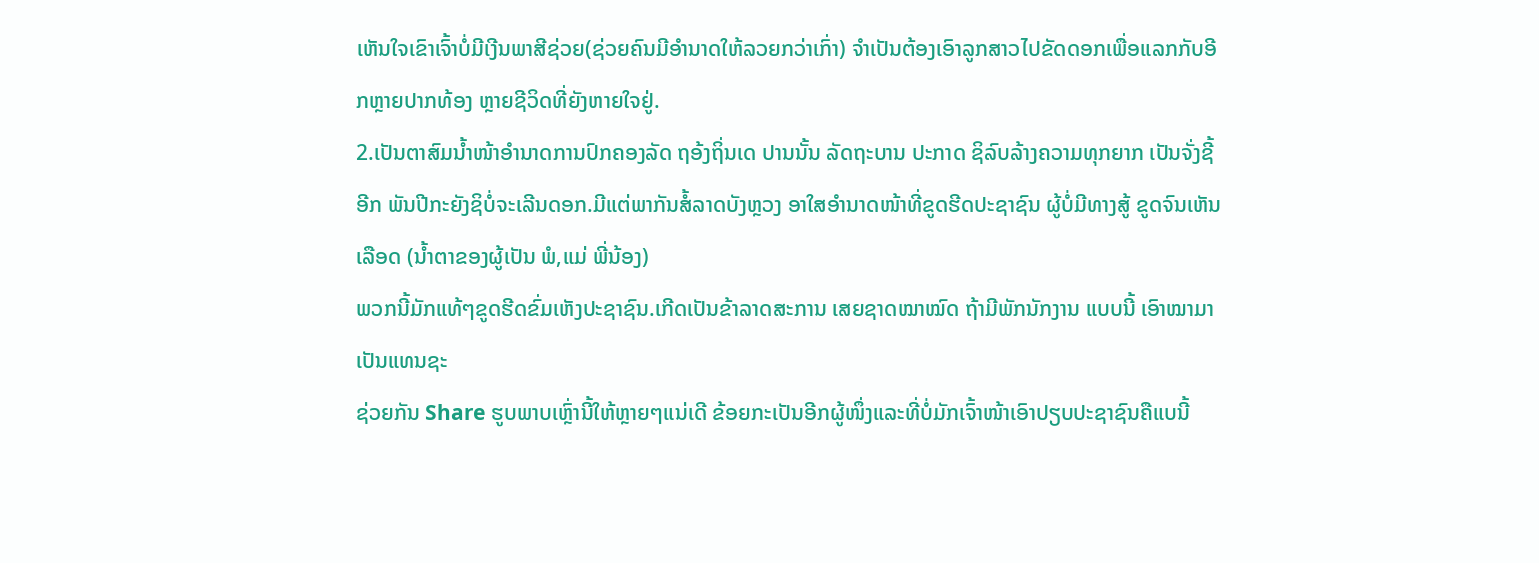ເຫັນໃຈເຂົາເຈົ້າບໍ່ມີເງີນພາສີຊ່ວຍ(ຊ່ວຍຄົນມີອຳນາດໃຫ້ລວຍກວ່າເກົ່າ) ຈຳເປັນຕ້ອງເອົາລູກສາວໄປຂັດດອກເພື່ອແລກກັບອີກຫຼາຍປາກທ້ອງ ຫຼາຍຊີວິດທີ່ຍັງຫາຍໃຈຢູ່.
2.ເປັນຕາສົມນ້ຳໜ້າອຳນາດການປົກຄອງລັດ ຖອ້ງຖິ່ນເດ ປານນັ້ນ ລັດຖະບານ ປະກາດ ຊິລົບລ້າງຄວາມທຸກຍາກ ເປັນຈັ່ງຊີ້ອີກ ພັນປີກະຍັງຊິບໍ່ຈະເລີນດອກ.ມີແຕ່ພາກັນສໍ້ລາດບັງຫຼວງ ອາໃສອຳນາດໜ້າທີ່ຂູດຮີດປະຊາຊົນ ຜູ້ບໍ່ມີທາງສູ້ ຂູດຈົນເຫັນເລືອດ (ນ້ຳຕາຂອງຜູ້ເປັນ ພໍ,ແມ່ ພີ່ນ້ອງ)
ພວກນີ້ມັກແທ້ໆຂູດຮີດຂົ່ມເຫັງປະຊາຊົນ.ເກີດເປັນຂ້າລາດສະການ ເສຍຊາດໝາໝົດ ຖ້າມີພັກນັກງານ ແບບນີ້ ເອົາໝາມາເປັນແທນຊະ
ຊ່ວຍກັນ Share ຮູບພາບເຫຼົ່ານີ້ໃຫ້ຫຼາຍໆແນ່ເດີ ຂ້ອຍກະເປັນອີກຜູ້ໜຶ່ງແລະທີ່ບໍ່ມັກເຈົ້າໜ້າເອົາປຽບປະຊາຊົນຄືແບນີ້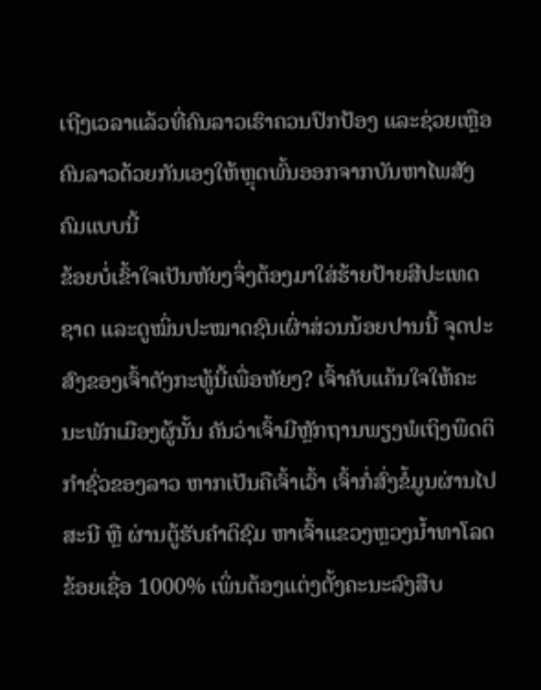ເຖີງເວລາແລ້ວທີ່ຄົນລາວເຮົາຄວນປົກປ້ອງ ແລະຊ່ວຍເຫຼືອຄົນລາວດ້ວຍກັນເອງໃຫ້ຫຼຸດພົ້ນອອກຈາກບັນຫາໄພສັງຄົມແບບນີ້
ຂ້ອຍບໍ່ເຂົ້າໃຈເປັນຫັຍງຈຶ່ງຕ້ອງມາໃສ່ຮ້າຍປ້າຍສີປະເທດຊາດ ແລະດູໝິ່ນປະໝາດຊົນເຜົ່າສ່ວນນ້ອຍປານນີ້ ຈຸດປະສົງຂອງເຈົ້າຕັງກະທູ້ນີ້ເພື່ອຫັຍງ? ເຈົ້າຄັບແຄ້ນໃຈໃຫ້ຄະນະພັກເມືອງຜູ້ນັ້ນ ຄັນວ່າເຈົ້າມີຫຼັກຖານພຽງພໍເຖິງພຶດຕິກຳຊົ່ວຂອງລາວ ຫາກເປັນຄືເຈົ້າເວົ້າ ເຈົ້າກໍ່ສົ່ງຂໍ້ມູນຜ່ານໄປສະນີ ຫຼື ຜ່ານຕູ້ຮັບຄຳຕິຊົມ ຫາເຈົ້າແຂວງຫຼວງນ້ຳທາໂລດ ຂ້ອຍເຊື່ອ 1000% ເພິ່ນຕ້ອງແຕ່ງຕັ້ງຄະນະລົງສືບ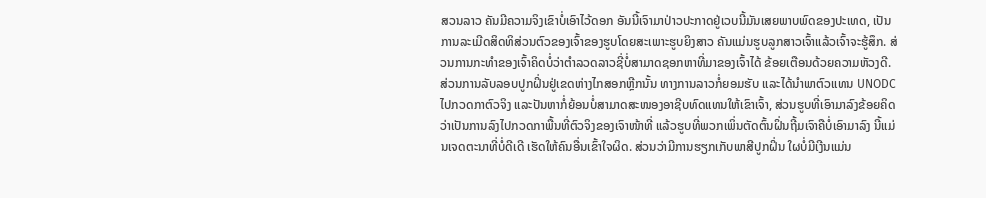ສວນລາວ ຄັນມີຄວາມຈິງເຂົາບໍ່ເອົາໄວ້ດອກ ອັນນີ້ເຈົາມາປ່າວປະກາດຢູ່ເວບນີ້ມັນເສຍພາບພົດຂອງປະເທດ, ເປັນການລະເມີດສິດທິສ່ວນຕົວຂອງເຈົ້າຂອງຮູບໂດຍສະເພາະຮູບຍິງສາວ ຄັນແມ່ນຮູບລູກສາວເຈົ້າແລ້ວເຈົ້າຈະຮູ້ສຶກ. ສ່ວນການກະທຳຂອງເຈົ້າຄິດບໍ່ວ່າຕຳລວດລາວຊີ່ບໍ່ສາມາດຊອກຫາທີ່ມາຂອງເຈົ້າໄດ້ ຂ້ອຍເຕືອນດ້ວຍຄວາມຫັວງດີ.
ສ່ວນການລັບລອບປູກຝິ່ນຢູ່ເຂດຫ່າງໄກສອກຫຼີກນັ້ນ ທາງການລາວກໍ່ຍອມຮັບ ແລະໄດ້ນຳພາຕົວແທນ UNODC ໄປກວດກາຕົວຈິງ ແລະປັນຫາກໍ່ຍ້ອນບໍ່ສາມາດສະໜອງອາຊີບທົດແທນໃຫ້ເຂົາເຈົ້າ, ສ່ວນຮູບທີ່ເອົາມາລົງຂ້ອຍຄິດວ່າເປັນການລົງໄປກວດກາພື້ນທີ່ຕົວຈິງຂອງເຈົາໜ້າທີ່ ແລ້ວຮູບທີ່ພວກເພິ່ນຕັດຕົ້ນຝິ່ນຖີ້ມເຈົາຄືບໍ່ເອົາມາລົງ ນີ້ແມ່ນເຈດຕະນາທີ່ບໍ່ດີເດີ ເຮັດໃຫ້ຄົນອື່ນເຂົ້າໃຈຜິດ. ສ່ວນວ່າມີການຮຽກເກັບພາສີປູກຝິ່ນ ໃຜບໍ່ມີເງີນແມ່ນ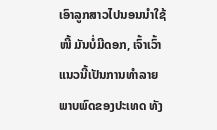ເອົາລູກສາວໄປນອນນຳໃຊ້ໜີ້ ມັນບໍ່ມີດອກ, ເຈົ້າເວົ້າແນວນີ້ເປັນການທຳລາຍພາບພົດຂອງປະເທດ ທັງ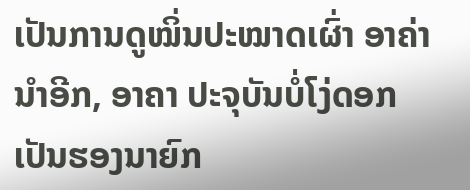ເປັນການດູໝິ່ນປະໝາດເຜົ່າ ອາຄ່ານຳອີກ, ອາຄາ ປະຈຸບັນບໍ່ໂງ່ດອກ ເປັນຮອງນາຍົກ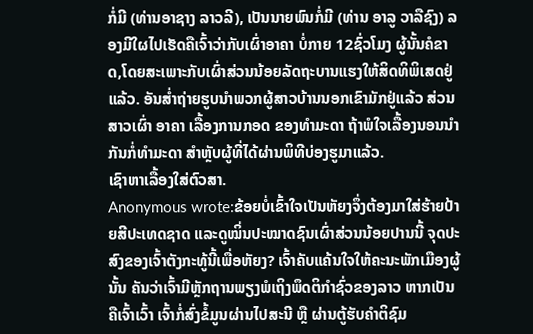ກໍ່ມີ (ທ່ານອາຊາງ ລາວລີ), ເປັນນາຍພົນກໍ່ມີ (ທ່ານ ອາລູ ວາລືຊົງ) ລອງມີໃຜໄປເຮັດຄືເຈົ້າວ່າກັບເຜົ່າອາຄາ ບໍ່ກາຍ 12ຊົ່ວໂມງ ຜູ້ນັ້ນຄໍຂາດ,ໂດຍສະເພາະກັບເຜົ່າສ່ວນນ້ອຍລັດຖະບານແຮງໃຫ້ສິດທິພິເສດຢູ່ແລ້ວ. ອັນສ່ຳຖ່າຍຮູບນຳພວກຜູ້ສາວບ້ານນອກເຂົາມັກຢູ່ແລ້ວ ສ່ວນສາວເຜົ່າ ອາຄາ ເລື້ອງການກອດ ຂອງທຳມະດາ ຖ້າພໍໃຈເລື້ອງນອນນຳກັນກໍ່ທຳມະດາ ສຳຫຼັບຜູ້ທີ່ໄດ້ຜ່ານພິທີບ່ອງຮູມາແລ້ວ.
ເຊົາຫາເລື້ອງໃສ່ຕົວສາ.
Anonymous wrote:ຂ້ອຍບໍ່ເຂົ້າໃຈເປັນຫັຍງຈຶ່ງຕ້ອງມາໃສ່ຮ້າຍປ້າຍສີປະເທດຊາດ ແລະດູໝິ່ນປະໝາດຊົນເຜົ່າສ່ວນນ້ອຍປານນີ້ ຈຸດປະສົງຂອງເຈົ້າຕັງກະທູ້ນີ້ເພື່ອຫັຍງ? ເຈົ້າຄັບແຄ້ນໃຈໃຫ້ຄະນະພັກເມືອງຜູ້ນັ້ນ ຄັນວ່າເຈົ້າມີຫຼັກຖານພຽງພໍເຖິງພຶດຕິກຳຊົ່ວຂອງລາວ ຫາກເປັນຄືເຈົ້າເວົ້າ ເຈົ້າກໍ່ສົ່ງຂໍ້ມູນຜ່ານໄປສະນີ ຫຼື ຜ່ານຕູ້ຮັບຄຳຕິຊົມ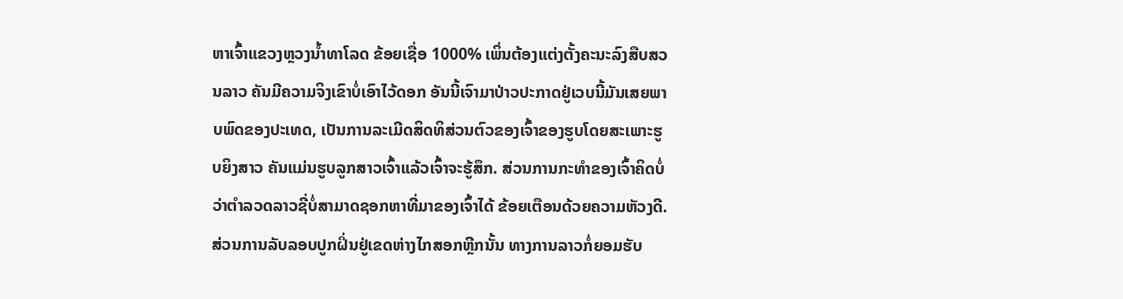ຫາເຈົ້າແຂວງຫຼວງນ້ຳທາໂລດ ຂ້ອຍເຊື່ອ 1000% ເພິ່ນຕ້ອງແຕ່ງຕັ້ງຄະນະລົງສືບສວນລາວ ຄັນມີຄວາມຈິງເຂົາບໍ່ເອົາໄວ້ດອກ ອັນນີ້ເຈົາມາປ່າວປະກາດຢູ່ເວບນີ້ມັນເສຍພາບພົດຂອງປະເທດ, ເປັນການລະເມີດສິດທິສ່ວນຕົວຂອງເຈົ້າຂອງຮູບໂດຍສະເພາະຮູບຍິງສາວ ຄັນແມ່ນຮູບລູກສາວເຈົ້າແລ້ວເຈົ້າຈະຮູ້ສຶກ. ສ່ວນການກະທຳຂອງເຈົ້າຄິດບໍ່ວ່າຕຳລວດລາວຊີ່ບໍ່ສາມາດຊອກຫາທີ່ມາຂອງເຈົ້າໄດ້ ຂ້ອຍເຕືອນດ້ວຍຄວາມຫັວງດີ.ສ່ວນການລັບລອບປູກຝິ່ນຢູ່ເຂດຫ່າງໄກສອກຫຼີກນັ້ນ ທາງການລາວກໍ່ຍອມຮັບ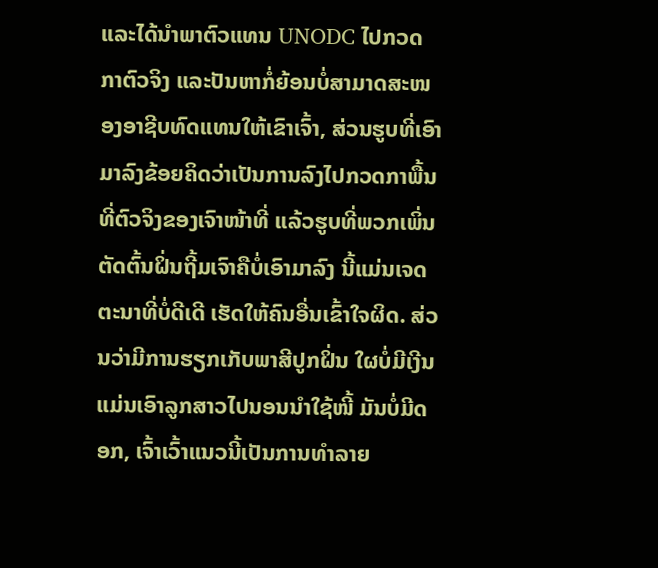ແລະໄດ້ນຳພາຕົວແທນ UNODC ໄປກວດກາຕົວຈິງ ແລະປັນຫາກໍ່ຍ້ອນບໍ່ສາມາດສະໜອງອາຊີບທົດແທນໃຫ້ເຂົາເຈົ້າ, ສ່ວນຮູບທີ່ເອົາມາລົງຂ້ອຍຄິດວ່າເປັນການລົງໄປກວດກາພື້ນທີ່ຕົວຈິງຂອງເຈົາໜ້າທີ່ ແລ້ວຮູບທີ່ພວກເພິ່ນຕັດຕົ້ນຝິ່ນຖີ້ມເຈົາຄືບໍ່ເອົາມາລົງ ນີ້ແມ່ນເຈດຕະນາທີ່ບໍ່ດີເດີ ເຮັດໃຫ້ຄົນອື່ນເຂົ້າໃຈຜິດ. ສ່ວນວ່າມີການຮຽກເກັບພາສີປູກຝິ່ນ ໃຜບໍ່ມີເງີນແມ່ນເອົາລູກສາວໄປນອນນຳໃຊ້ໜີ້ ມັນບໍ່ມີດອກ, ເຈົ້າເວົ້າແນວນີ້ເປັນການທຳລາຍ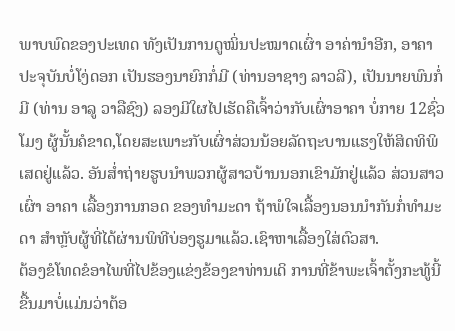ພາບພົດຂອງປະເທດ ທັງເປັນການດູໝິ່ນປະໝາດເຜົ່າ ອາຄ່ານຳອີກ, ອາຄາ ປະຈຸບັນບໍ່ໂງ່ດອກ ເປັນຮອງນາຍົກກໍ່ມີ (ທ່ານອາຊາງ ລາວລີ), ເປັນນາຍພົນກໍ່ມີ (ທ່ານ ອາລູ ວາລືຊົງ) ລອງມີໃຜໄປເຮັດຄືເຈົ້າວ່າກັບເຜົ່າອາຄາ ບໍ່ກາຍ 12ຊົ່ວໂມງ ຜູ້ນັ້ນຄໍຂາດ,ໂດຍສະເພາະກັບເຜົ່າສ່ວນນ້ອຍລັດຖະບານແຮງໃຫ້ສິດທິພິເສດຢູ່ແລ້ວ. ອັນສ່ຳຖ່າຍຮູບນຳພວກຜູ້ສາວບ້ານນອກເຂົາມັກຢູ່ແລ້ວ ສ່ວນສາວເຜົ່າ ອາຄາ ເລື້ອງການກອດ ຂອງທຳມະດາ ຖ້າພໍໃຈເລື້ອງນອນນຳກັນກໍ່ທຳມະດາ ສຳຫຼັບຜູ້ທີ່ໄດ້ຜ່ານພິທີບ່ອງຮູມາແລ້ວ.ເຊົາຫາເລື້ອງໃສ່ຕົວສາ.
ຕ້ອງຂໍໂທດຂໍອາໄພທີ່ໄປຂ້ອງແຂ່ງຂ້ອງຂາທ່ານເດິ ການທີ່ຂ້າພະເຈົ້າຕັ້ງກະທູ້ນີ້ຂື້ນມາບໍ່ແມ່ນວ່າຕ້ອ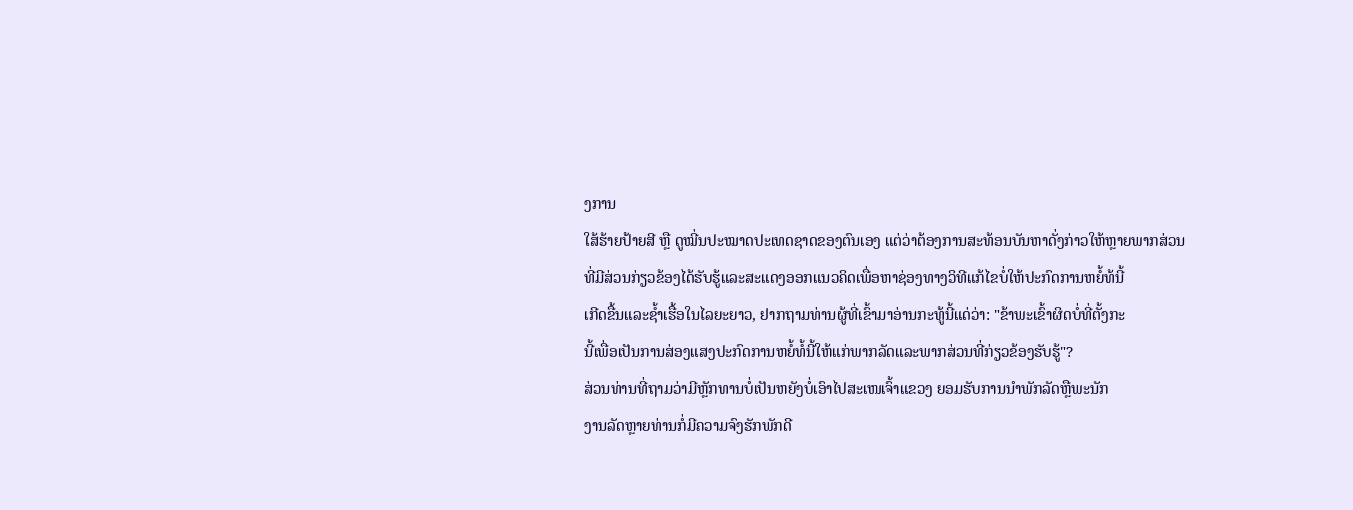ງການ
ໃສ້ຮ້າຍປ້າຍສີ ຫຼື ດູໝີ່ນປະໝາດປະເທດຊາດຂອງຕົນເອງ ແຕ່ວ່າຕ້ອງການສະທ້ອນບັນຫາດັ່ງກ່າວໃຫ້ຫຼາຍພາກສ່ວນ
ທີ່ມີສ່ວນກ່ຽວຂ້ອງໄດ້ຮັບຮູ້ແລະສະແດງອອກແນວຄິດເພື່ອຫາຊ່ອງທາງວິທີແກ້ໄຂບໍ່ໃຫ້ປະກົດການຫຍໍ້ທ້ນີ້
ເກີດຂື້ນແລະຊ້ຳເຮື້ອໃນໄລຍະຍາວ, ຢາກຖາມທ່ານຜູ້ທີ່ເຂົ້າມາອ່ານກະທູ້ນີ້ແດ່ວ່າ: "ຂ້າພະເຂົ້າຜິດບໍ່ທີ່ຕັ້ງກະ
ນີ້ເພື່ອເປັນການສ່ອງແສງປະກົດການຫຍໍ້ທໍ້ນີ້ໃຫ້ແກ່ພາກລັດແລະພາກສ່ວນທີ່ກ່ຽວຂ້ອງຮັບຮູ້"?
ສ່ວນທ່ານທີ່ຖາມວ່າມີຫຼັກທານບໍ່ເປັນຫຍັງບໍ່ເອົາໄປສະເໜເຈົ້າແຂວງ ຍອມຮັບການນຳພັກລັດຫຼືພະນັກ
ງານລັດຫຼາຍທ່ານກໍ່ມີຄວາມຈົງຮັກພັກດີ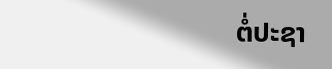ຕໍ່ປະຊາ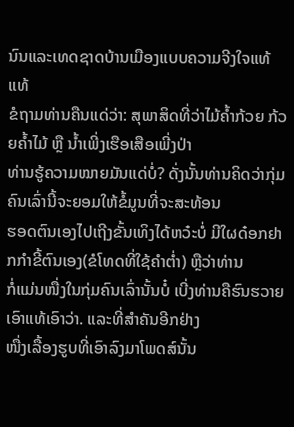ນົນແລະເທດຊາດບ້ານເມືອງແບບຄວາມຈີງໃຈແທ້ແທ້
ຂໍຖາມທ່ານຄືນແດ່ວ່າ: ສຸພາສິດທີ່ວ່າໄມ້ຄ້ຳກ້ວຍ ກ້ວຍຄ້ຳໄມ້ ຫຼື ນ້ຳເພີ່ງເຮືອເສືອເພີ່ງປ່າ
ທ່ານຮູ້ຄວາມໝາຍມັນແດ່ບໍ່? ດັ່ງນັ້ນທ່ານຄິດວ່າກຸ່ມຄົນເລົ່ານີ້ຈະຍອມໃຫ້ຂໍ້ມູນທີ່ຈະສະທ້ອນ
ຮອດຕົນເອງໄປເຖີງຂັ້ນເທິງໄດ້ຫວ໋ະບໍ່ ມີໃຜດ໋ອກຢາກກຳຂີ້ຕົນເອງ(ຂໍໂທດທີ່ໃຊ້ຄຳຕ່ຳ) ຫຼືວ່າທ່ານ
ກໍ່ແມ່ນໜື່ງໃນກຸ່ມຄົນເລົ່ານັ້ນບໍ໋ ເບີ່ງທ່ານຄືຮົນຮວາຍເອົາແທ້ເອົາວ່າ. ແລະທີ່ສຳຄັນອີກຢ່າງ
ໜື່ງເລື້ອງຮູບທີ່ເອົາລົງມາໂພດສ໌ນັ້ນ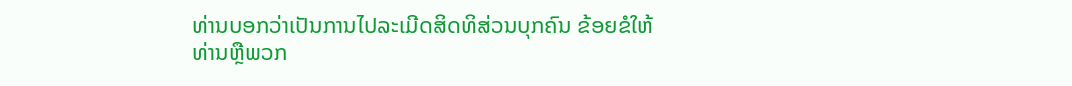ທ່ານບອກວ່າເປັນການໄປລະເມີດສິດທິສ່ວນບຸກຄົນ ຂ້ອຍຂໍໃຫ້
ທ່ານຫຼືພວກ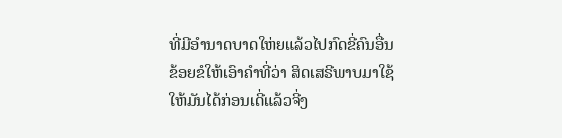ທີ່ມີອຳນາດບາດໃຫ່ຍແລ້ວໄປກົດຂີ່ຄົນອື່ນ ຂ້ອຍຂໍໃຫ້ເອົາຄຳທີ່ວ່າ ສິດເສຣີພາບມາໃຊ້
ໃຫ້ມັນໄດ້ກ່ອນເດີ່ແລ້ວຈີ່ງ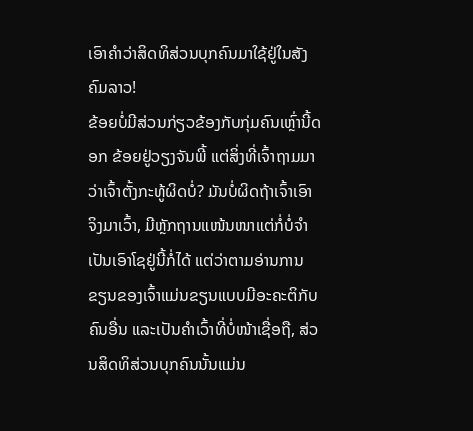ເອົາຄຳວ່າສິດທິສ່ວນບຸກຄົນມາໃຊ້ຢູ່ໃນສັງຄົມລາວ!
ຂ້ອຍບໍ່ມີສ່ວນກ່ຽວຂ້ອງກັບກຸ່ມຄົນເຫຼົ່ານີ້ດອກ ຂ້ອຍຢູ່ວຽງຈັນພີ້ ແຕ່ສິ່ງທີ່ເຈົ້າຖາມມາວ່າເຈົ້າຕັ້ງກະທູ້ຜິດບໍ່? ມັນບໍ່ຜິດຖ້າເຈົ້າເອົາຈິງມາເວົ້າ, ມີຫຼັກຖານແໜ້ນໜາແຕ່ກໍ່ບໍ່ຈຳເປັນເອົາໂຊຢູ່ນີ້ກໍ່ໄດ້ ແຕ່ວ່າຕາມອ່ານການຂຽນຂອງເຈົ້າແມ່ນຂຽນແບບມີອະຄະຕິກັບຄົນອື່ນ ແລະເປັນຄຳເວົ້າທີ່ບໍ່ໜ້າເຊື່ອຖື, ສ່ວນສິດທິສ່ວນບຸກຄົນນັ້ນແມ່ນ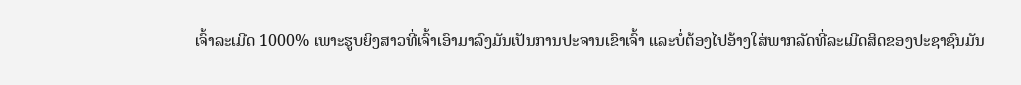ເຈົ້າລະເມີດ 1000% ເພາະຮູບຍິງສາວທີ່ເຈົ້າເອົາມາລົງມັນເປັນການປະຈານເຂົາເຈົ້າ ແລະບໍ່ຕ້ອງໄປອ້າງໃສ່ພາກລັດທີ່ລະເມີດສິດຂອງປະຊາຊົນມັນ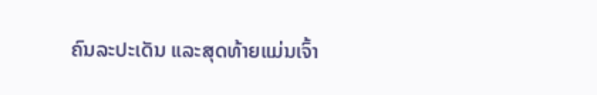ຄົນລະປະເດັນ ແລະສຸດທ້າຍແມ່ນເຈົ້າ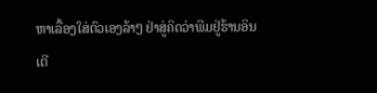ຫາເລື້ອງໃສ່ຕົວເອງລ້າໆ ຢ່າສູ່ຄິດວ່າພີມຢູ່ຮ້ານອິນເຕີ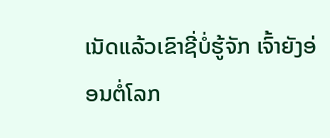ເນັດແລ້ວເຂົາຊີ່ບໍ່ຮູ້ຈັກ ເຈົ້າຍັງອ່ອນຕໍ່ໂລກ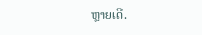ຫຼາຍເດີ.